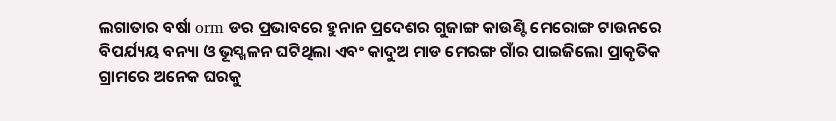ଲଗାତାର ବର୍ଷା orm ଡର ପ୍ରଭାବରେ ହୁନାନ ପ୍ରଦେଶର ଗୁଜାଙ୍ଗ କାଉଣ୍ଟି ମେରୋଙ୍ଗ ଟାଉନରେ ବିପର୍ଯ୍ୟୟ ବନ୍ୟା ଓ ଭୂସ୍ଖଳନ ଘଟିଥିଲା ଏବଂ କାଦୁଅ ମାଡ ମେରଙ୍ଗ ଗାଁର ପାଇଜିଲୋ ପ୍ରାକୃତିକ ଗ୍ରାମରେ ଅନେକ ଘରକୁ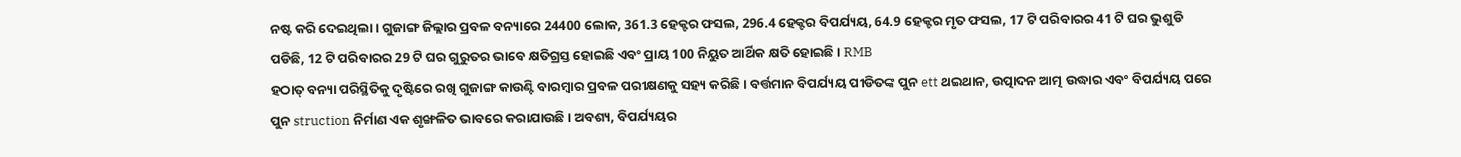ନଷ୍ଟ କରି ଦେଇଥିଲା। ଗୁଜାଙ୍ଗ ଜିଲ୍ଲାର ପ୍ରବଳ ବନ୍ୟାରେ 24400 ଲୋକ, 361.3 ହେକ୍ଟର ଫସଲ, 296.4 ହେକ୍ଟର ବିପର୍ଯ୍ୟୟ, 64.9 ହେକ୍ଟର ମୃତ ଫସଲ, 17 ଟି ପରିବାରର 41 ଟି ଘର ଭୁଶୁଡି ପଡିଛି, 12 ଟି ପରିବାରର 29 ଟି ଘର ଗୁରୁତର ଭାବେ କ୍ଷତିଗ୍ରସ୍ତ ହୋଇଛି ଏବଂ ପ୍ରାୟ 100 ନିୟୁତ ଆର୍ଥିକ କ୍ଷତି ହୋଇଛି। RMB
ହଠାତ୍ ବନ୍ୟା ପରିସ୍ଥିତିକୁ ଦୃଷ୍ଟିରେ ରଖି ଗୁଜାଙ୍ଗ କାଉଣ୍ଟି ବାରମ୍ବାର ପ୍ରବଳ ପରୀକ୍ଷଣକୁ ସହ୍ୟ କରିଛି। ବର୍ତ୍ତମାନ ବିପର୍ଯ୍ୟୟ ପୀଡିତଙ୍କ ପୁନ ett ଥଇଥାନ, ଉତ୍ପାଦନ ଆତ୍ମ ଉଦ୍ଧାର ଏବଂ ବିପର୍ଯ୍ୟୟ ପରେ ପୁନ struction ନିର୍ମାଣ ଏକ ଶୃଙ୍ଖଳିତ ଭାବରେ କରାଯାଉଛି। ଅବଶ୍ୟ, ବିପର୍ଯ୍ୟୟର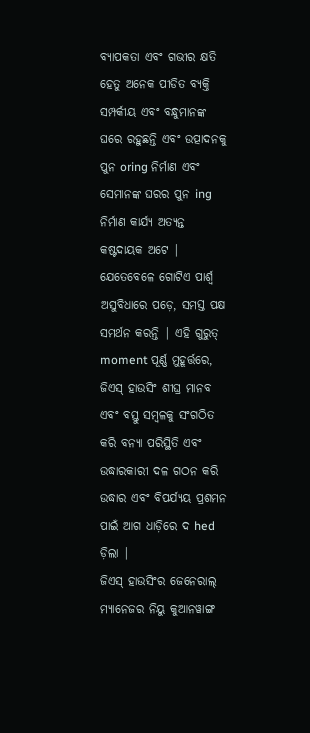ବ୍ୟାପକତା ଏବଂ ଗଭୀର କ୍ଷତି ହେତୁ ଅନେକ ପୀଡିତ ବ୍ୟକ୍ତି ସମ୍ପର୍କୀୟ ଏବଂ ବନ୍ଧୁମାନଙ୍କ ଘରେ ରହୁଛନ୍ତି ଏବଂ ଉତ୍ପାଦନକୁ ପୁନ oring ନିର୍ମାଣ ଏବଂ ସେମାନଙ୍କ ଘରର ପୁନ ing ନିର୍ମାଣ କାର୍ଯ୍ୟ ଅତ୍ୟନ୍ତ କଷ୍ଟଦାୟକ ଅଟେ |
ଯେତେବେଳେ ଗୋଟିଏ ପାର୍ଶ୍ୱ ଅସୁବିଧାରେ ପଡ଼େ, ସମସ୍ତ ପକ୍ଷ ସମର୍ଥନ କରନ୍ତି | ଏହି ଗୁରୁତ୍ moment ପୂର୍ଣ୍ଣ ମୁହୂର୍ତ୍ତରେ, ଜିଏସ୍ ହାଉସିଂ ଶୀଘ୍ର ମାନବ ଏବଂ ବସ୍ତୁ ସମ୍ବଳକୁ ସଂଗଠିତ କରି ବନ୍ୟା ପରିସ୍ଥିତି ଏବଂ ଉଦ୍ଧାରକାରୀ ଦଳ ଗଠନ କରି ଉଦ୍ଧାର ଏବଂ ବିପର୍ଯ୍ୟୟ ପ୍ରଶମନ ପାଇଁ ଆଗ ଧାଡ଼ିରେ ଦ hed ଡ଼ିଲା |
ଜିଏସ୍ ହାଉସିଂର ଜେନେରାଲ୍ ମ୍ୟାନେଜର ନିୟୁ କୁଆନୱାଙ୍ଗ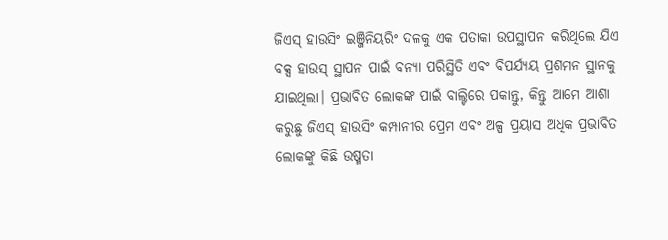ଜିଏସ୍ ହାଉସିଂ ଇଞ୍ଜିନିୟରିଂ ଦଳକୁ ଏକ ପତାକା ଉପସ୍ଥାପନ କରିଥିଲେ ଯିଏ ବକ୍ସ ହାଉସ୍ ସ୍ଥାପନ ପାଇଁ ବନ୍ୟା ପରିସ୍ଥିତି ଏବଂ ବିପର୍ଯ୍ୟୟ ପ୍ରଶମନ ସ୍ଥାନକୁ ଯାଇଥିଲା। ପ୍ରଭାବିତ ଲୋକଙ୍କ ପାଇଁ ବାଲ୍ଟିରେ ପକାନ୍ତୁ, କିନ୍ତୁ ଆମେ ଆଶା କରୁଛୁ ଜିଏସ୍ ହାଉସିଂ କମ୍ପାନୀର ପ୍ରେମ ଏବଂ ଅଳ୍ପ ପ୍ରୟାସ ଅଧିକ ପ୍ରଭାବିତ ଲୋକଙ୍କୁ କିଛି ଉଷ୍ମତା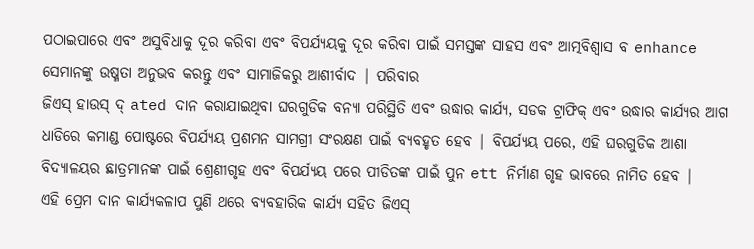ପଠାଇପାରେ ଏବଂ ଅସୁବିଧାକୁ ଦୂର କରିବା ଏବଂ ବିପର୍ଯ୍ୟୟକୁ ଦୂର କରିବା ପାଇଁ ସମସ୍ତଙ୍କ ସାହସ ଏବଂ ଆତ୍ମବିଶ୍ୱାସ ବ enhance ସେମାନଙ୍କୁ ଉଷ୍ମତା ଅନୁଭବ କରନ୍ତୁ ଏବଂ ସାମାଜିକରୁ ଆଶୀର୍ବାଦ | ପରିବାର
ଜିଏସ୍ ହାଉସ୍ ଦ୍ ated ଦାନ କରାଯାଇଥିବା ଘରଗୁଡିକ ବନ୍ୟା ପରିସ୍ଥିତି ଏବଂ ଉଦ୍ଧାର କାର୍ଯ୍ୟ, ସଡକ ଟ୍ରାଫିକ୍ ଏବଂ ଉଦ୍ଧାର କାର୍ଯ୍ୟର ଆଗ ଧାଡିରେ କମାଣ୍ଡ ପୋଷ୍ଟରେ ବିପର୍ଯ୍ୟୟ ପ୍ରଶମନ ସାମଗ୍ରୀ ସଂରକ୍ଷଣ ପାଇଁ ବ୍ୟବହୃତ ହେବ | ବିପର୍ଯ୍ୟୟ ପରେ, ଏହି ଘରଗୁଡିକ ଆଶା ବିଦ୍ୟାଳୟର ଛାତ୍ରମାନଙ୍କ ପାଇଁ ଶ୍ରେଣୀଗୃହ ଏବଂ ବିପର୍ଯ୍ୟୟ ପରେ ପୀଡିତଙ୍କ ପାଇଁ ପୁନ ett ନିର୍ମାଣ ଗୃହ ଭାବରେ ନାମିତ ହେବ |
ଏହି ପ୍ରେମ ଦାନ କାର୍ଯ୍ୟକଳାପ ପୁଣି ଥରେ ବ୍ୟବହାରିକ କାର୍ଯ୍ୟ ସହିତ ଜିଏସ୍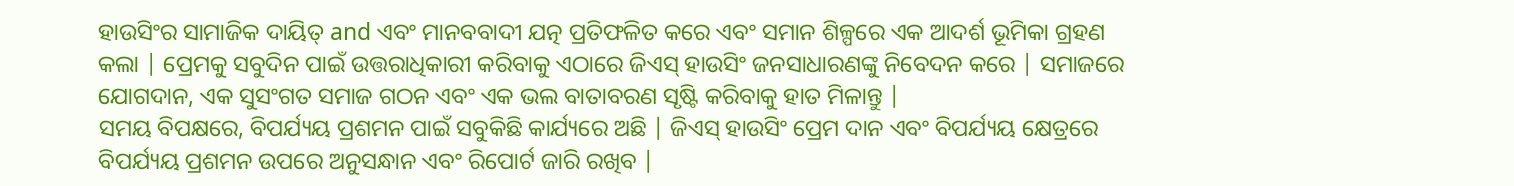ହାଉସିଂର ସାମାଜିକ ଦାୟିତ୍ and ଏବଂ ମାନବବାଦୀ ଯତ୍ନ ପ୍ରତିଫଳିତ କରେ ଏବଂ ସମାନ ଶିଳ୍ପରେ ଏକ ଆଦର୍ଶ ଭୂମିକା ଗ୍ରହଣ କଲା | ପ୍ରେମକୁ ସବୁଦିନ ପାଇଁ ଉତ୍ତରାଧିକାରୀ କରିବାକୁ ଏଠାରେ ଜିଏସ୍ ହାଉସିଂ ଜନସାଧାରଣଙ୍କୁ ନିବେଦନ କରେ | ସମାଜରେ ଯୋଗଦାନ, ଏକ ସୁସଂଗତ ସମାଜ ଗଠନ ଏବଂ ଏକ ଭଲ ବାତାବରଣ ସୃଷ୍ଟି କରିବାକୁ ହାତ ମିଳାନ୍ତୁ |
ସମୟ ବିପକ୍ଷରେ, ବିପର୍ଯ୍ୟୟ ପ୍ରଶମନ ପାଇଁ ସବୁକିଛି କାର୍ଯ୍ୟରେ ଅଛି | ଜିଏସ୍ ହାଉସିଂ ପ୍ରେମ ଦାନ ଏବଂ ବିପର୍ଯ୍ୟୟ କ୍ଷେତ୍ରରେ ବିପର୍ଯ୍ୟୟ ପ୍ରଶମନ ଉପରେ ଅନୁସନ୍ଧାନ ଏବଂ ରିପୋର୍ଟ ଜାରି ରଖିବ |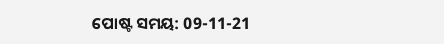ପୋଷ୍ଟ ସମୟ: 09-11-21